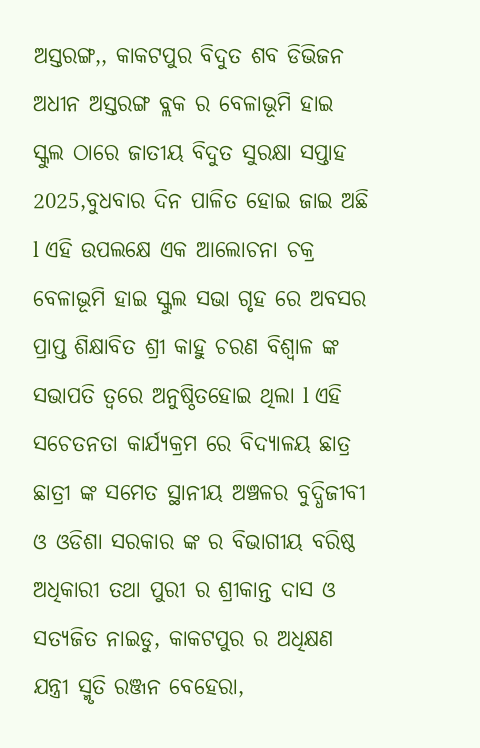ଅସ୍ତରଙ୍ଗ,, କାକଟପୁର ବିଦୁତ ଶବ ଡିଭିଜନ ଅଧୀନ ଅସ୍ତରଙ୍ଗ ବ୍ଲକ ର ବେଳାଭୂମି ହାଇ ସ୍କୁଲ ଠାରେ ଜାତୀୟ ବିଦୁତ ସୁରକ୍ଷା ସପ୍ତାହ 2025,ବୁଧବାର ଦିନ ପାଳିତ ହୋଇ ଜାଇ ଅଛି l ଏହି ଉପଲକ୍ଷେ ଏକ ଆଲୋଚନା ଚକ୍ର ବେଳାଭୂମି ହାଇ ସ୍କୁଲ ସଭା ଗୃହ ରେ ଅବସର ପ୍ରାପ୍ତ ଶିକ୍ଷାବିତ ଶ୍ରୀ କାହୁ ଚରଣ ବିଶ୍ୱାଳ ଙ୍କ ସଭାପତି ତ୍ୱରେ ଅନୁଷ୍ଠିତହୋଇ ଥିଲା l ଏହି ସଚେତନତା କାର୍ଯ୍ୟକ୍ରମ ରେ ବିଦ୍ୟାଳୟ ଛାତ୍ର ଛାତ୍ରୀ ଙ୍କ ସମେତ ସ୍ଥାନୀୟ ଅଞ୍ଚଳର ବୁଦ୍ଧିଜୀବୀ ଓ ଓଡିଶା ସରକାର ଙ୍କ ର ବିଭାଗୀୟ ବରିଷ୍ଠ ଅଧିକାରୀ ତଥା ପୁରୀ ର ଶ୍ରୀକାନ୍ତ ଦାସ ଓ ସତ୍ୟଜିତ ନାଇଡୁ, କାକଟପୁର ର ଅଧିକ୍ଷଣ ଯନ୍ତ୍ରୀ ସ୍ମୃତି ରଞ୍ଜନ ବେହେରା,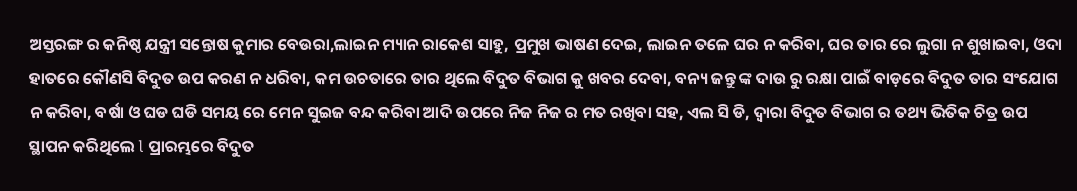ଅସ୍ତରଙ୍ଗ ର କନିଷ୍ଠ ଯନ୍ତ୍ରୀ ସନ୍ତୋଷ କୁମାର ବେଉରା,ଲାଇନ ମ୍ୟାନ ରାକେଶ ସାହୁ, ପ୍ରମୁଖ ଭାଷଣ ଦେଇ, ଲାଇନ ତଳେ ଘର ନ କରିବା, ଘର ତାର ରେ ଲୁଗା ନ ଶୁଖାଇବା, ଓଦା ହାତରେ କୌଣସି ବିଦୁତ ଉପ କରଣ ନ ଧରିବା, କମ ଉଚତାରେ ତାର ଥିଲେ ବିଦୁତ ବିଭାଗ କୁ ଖବର ଦେବା, ବନ୍ୟ ଜନ୍ତୁ ଙ୍କ ଦାଉ ରୁ ରକ୍ଷା ପାଇଁ ବାଡ଼ରେ ବିଦୁତ ତାର ସଂଯୋଗ ନ କରିବା, ବର୍ଷା ଓ ଘଡ ଘଡି ସମୟ ରେ ମେନ ସୁଇଜ ବନ୍ଦ କରିବା ଆଦି ଉପରେ ନିଜ ନିଜ ର ମତ ରଖିବା ସହ, ଏଲ ସି ଡି, ଦ୍ଵାରା ବିଦୁତ ବିଭାଗ ର ତଥ୍ୟ ଭିତିକ ଚିତ୍ର ଉପ ସ୍ଥାପନ କରିଥିଲେ l ପ୍ରାରମ୍ଭରେ ବିଦୁତ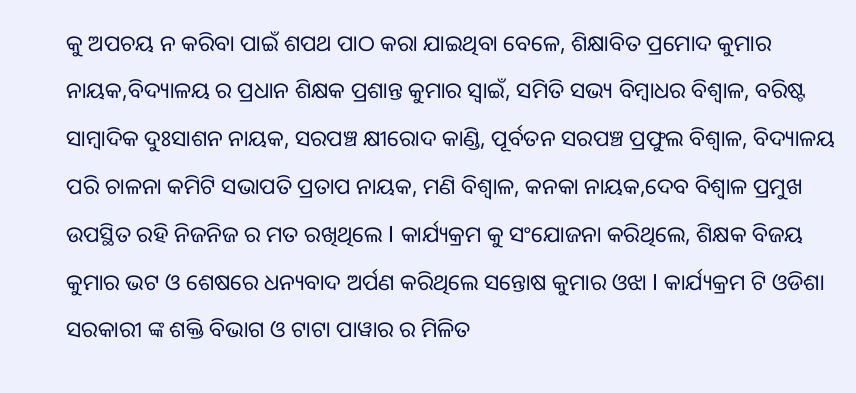କୁ ଅପଚୟ ନ କରିବା ପାଇଁ ଶପଥ ପାଠ କରା ଯାଇଥିବା ବେଳେ, ଶିକ୍ଷାବିତ ପ୍ରମୋଦ କୁମାର ନାୟକ,ବିଦ୍ୟାଳୟ ର ପ୍ରଧାନ ଶିକ୍ଷକ ପ୍ରଶାନ୍ତ କୁମାର ସ୍ୱାଇଁ, ସମିତି ସଭ୍ୟ ବିମ୍ବାଧର ବିଶ୍ୱାଳ, ବରିଷ୍ଟ ସାମ୍ବାଦିକ ଦୁଃସାଶନ ନାୟକ, ସରପଞ୍ଚ କ୍ଷୀରୋଦ କାଣ୍ଡି, ପୂର୍ବତନ ସରପଞ୍ଚ ପ୍ରଫୁଲ ବିଶ୍ୱାଳ, ବିଦ୍ୟାଳୟ ପରି ଚାଳନା କମିଟି ସଭାପତି ପ୍ରତାପ ନାୟକ, ମଣି ବିଶ୍ୱାଳ, କନକା ନାୟକ,ଦେବ ବିଶ୍ୱାଳ ପ୍ରମୁଖ ଉପସ୍ଥିତ ରହି ନିଜନିଜ ର ମତ ରଖିଥିଲେ l କାର୍ଯ୍ୟକ୍ରମ କୁ ସଂଯୋଜନା କରିଥିଲେ, ଶିକ୍ଷକ ବିଜୟ କୁମାର ଭଟ ଓ ଶେଷରେ ଧନ୍ୟବାଦ ଅର୍ପଣ କରିଥିଲେ ସନ୍ତୋଷ କୁମାର ଓଝା l କାର୍ଯ୍ୟକ୍ରମ ଟି ଓଡିଶା ସରକାରୀ ଙ୍କ ଶକ୍ତି ବିଭାଗ ଓ ଟାଟା ପାୱାର ର ମିଳିତ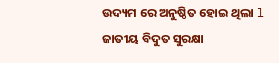ଉଦ୍ୟମ ରେ ଅନୁଷ୍ଠିତ ହୋଇ ଥିଲା l
ଜାତୀୟ ବିଦୁତ ସୁରକ୍ଷା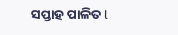ସପ୍ତାହ ପାଳିତ l